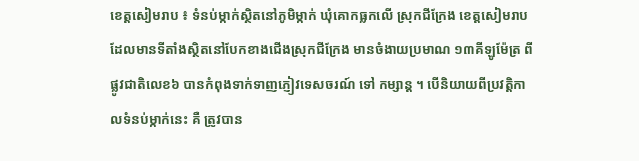ខេត្តសៀមរាប ៖ ទំនប់ម្កាក់ស្ថិតនៅភូមិម្កាក់ ឃុំគោកធ្លកលើ ស្រុកជីក្រែង ខេត្តសៀមរាប ដែលមានទីតាំងស្ថិតនៅបែកខាងជើងស្រុកជីក្រែង មានចំងាយប្រមាណ ១៣គីឡូម៉ែត្រ ពីផ្លូវជាតិលេខ៦ បានកំពុងទាក់ទាញភ្ញៀវទេសចរណ៍ ទៅ កម្សាន្ត ។ បើនិយាយពីប្រវត្តិកាលទំនប់ម្កាក់នេះ គឺ ត្រូវបាន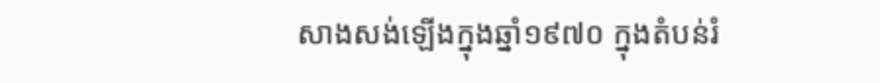សាងសង់ឡើងក្នុងឆ្នាំ១៩៧០ ក្នុងតំបន់រំ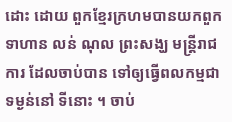ដោះ ដោយ ពួកខ្មែរក្រហមបានយកពួកទាហាន លន់ ណុល ព្រះសង្ឃ មន្ត្រីរាជការ ដែលចាប់បាន ទៅឲ្យធ្វើពលកម្មជាទម្ងន់នៅ ទីនោះ ។ ចាប់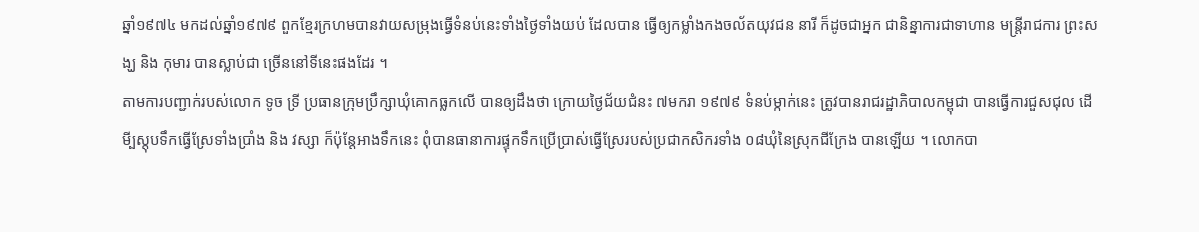ឆ្នាំ១៩៧៤ មកដល់ឆ្នាំ១៩៧៩ ពួកខ្មែរក្រហមបានវាយសម្រុងធ្វើទំនប់នេះទាំងថ្ងៃទាំងយប់ ដែលបាន ធ្វើឲ្យកម្លាំងកងចល័តយុវជន នារី ក៏ដូចជាអ្នក ជានិន្នាការជាទាហាន មន្ត្រីរាជការ ព្រះសង្ឃ និង កុមារ បានស្លាប់ជា ច្រើននៅទីនេះផងដែរ ។
តាមការបញ្ជាក់របស់លោក ទូច ទ្រី ប្រធានក្រុមប្រឹក្សាឃុំគោកធ្លកលើ បានឲ្យដឹងថា ក្រោយថ្ងៃជ័យជំនះ ៧មករា ១៩៧៩ ទំនប់ម្កាក់នេះ ត្រូវបានរាជរដ្ឋាភិបាលកម្ពុជា បានធ្វើការជួសជុល ដើមី្បស្តុបទឹកធ្វើស្រែទាំងប្រាំង និង វស្សា ក៏ប៉ុន្តែអាងទឹកនេះ ពុំបានធានាការផ្ទុកទឹកប្រើប្រាស់ធ្វើស្រែរបស់ប្រជាកសិករទាំង ០៨ឃុំនៃស្រុកជីក្រែង បានឡើយ ។ លោកបា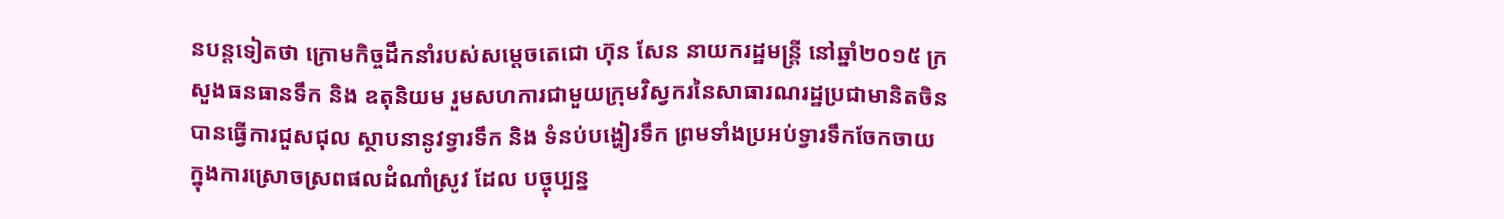នបន្តទៀតថា ក្រោមកិច្ចដឹកនាំរបស់សម្តេចតេជោ ហ៊ុន សែន នាយករដ្ឋមន្ត្រី នៅឆ្នាំ២០១៥ ក្រសួងធនធានទឹក និង ឧតុនិយម រួមសហការជាមួយក្រុមវិស្វករនៃសាធារណរដ្ឋប្រជាមានិតចិន បានធ្វើការជួសជុល ស្ថាបនានូវទ្វារទឹក និង ទំនប់បង្ហៀរទឹក ព្រមទាំងប្រអប់ទ្វារទឹកចែកចាយ ក្នុងការស្រោចស្រពផលដំណាំស្រូវ ដែល បច្ចុប្បន្ន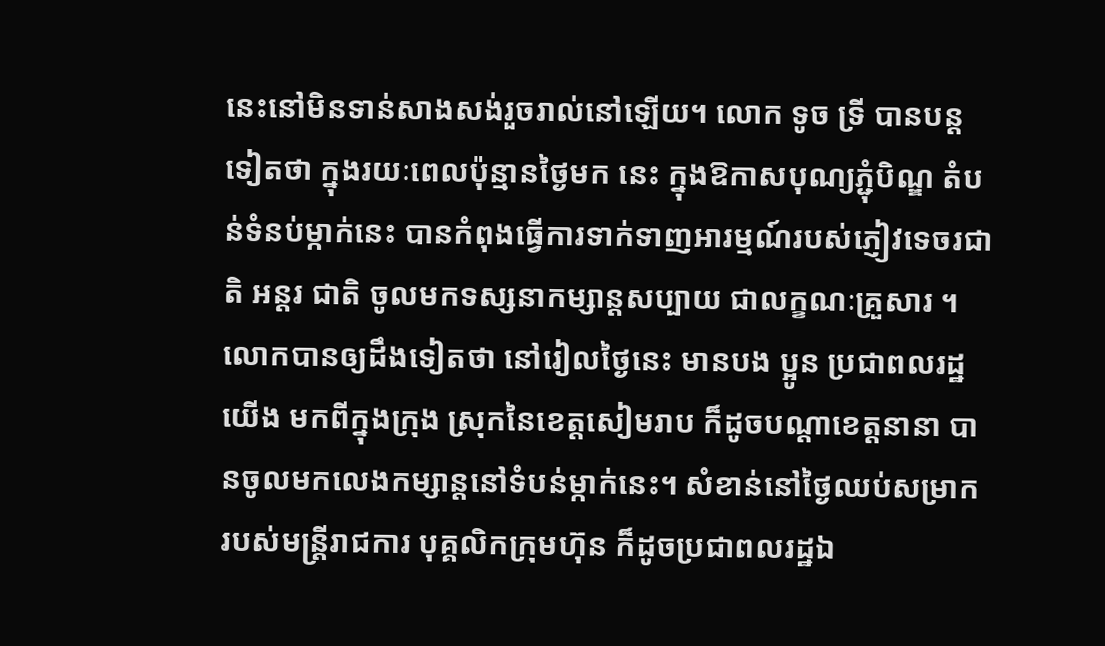នេះនៅមិនទាន់សាងសង់រួចរាល់នៅឡើយ។ លោក ទូច ទ្រី បានបន្តទៀតថា ក្នុងរយៈពេលប៉ុន្មានថ្ងៃមក នេះ ក្នុងឱកាសបុណ្យភ្ជុំបិណ្ឌ តំបន់ទំនប់ម្កាក់នេះ បានកំពុងធ្វើការទាក់ទាញអារម្មណ៍របស់ភ្ញៀវទេចរជាតិ អន្តរ ជាតិ ចូលមកទស្សនាកម្សាន្តសប្បាយ ជាលក្ខណៈគ្រួសារ ។ លោកបានឲ្យដឹងទៀតថា នៅរៀលថ្ងៃនេះ មានបង ប្អូន ប្រជាពលរដ្ឋយើង មកពីក្នុងក្រុង ស្រុកនៃខេត្តសៀមរាប ក៏ដូចបណ្តាខេត្តនានា បានចូលមកលេងកម្សាន្តនៅទំបន់ម្កាក់នេះ។ សំខាន់នៅថ្ងៃឈប់សម្រាករបស់មន្ត្រីរាជការ បុគ្គលិកក្រុមហ៊ុន ក៏ដូចប្រជាពលរដ្ឋឯ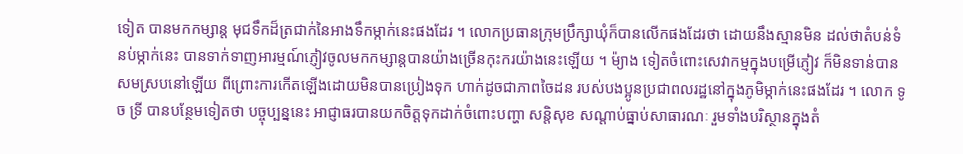ទៀត បានមកកម្សាន្ត មុជទឹកដ៏ត្រជាក់នៃអាងទឹកម្កាក់នេះផងដែរ ។ លោកប្រធានក្រុមប្រឹក្សាឃុំក៏បានលើកផងដែរថា ដោយនឹងស្មានមិន ដល់ថាតំបន់ទំនប់ម្កាក់នេះ បានទាក់ទាញអារម្មណ៍ភ្ញៀវចូលមកកម្សាន្តបានយ៉ាងច្រើនកុះករយ៉ាងនេះឡើយ ។ ម៉្យាង ទៀតចំពោះសេវាកម្មក្នុងបម្រើភ្ញៀវ ក៏មិនទាន់បានសមស្របនៅឡើយ ពីព្រោះការកើតឡើងដោយមិនបានប្រៀងទុក ហាក់ដូចជាភាពចៃដន របស់បងប្អូនប្រជាពលរដ្ឋនៅក្នុងភូមិម្កាក់នេះផងដែរ ។ លោក ទូច ទ្រី បានបន្ថែមទៀតថា បច្ចុប្បន្ននេះ អាជ្ញាធរបានយកចិត្តទុកដាក់ចំពោះបញ្ហា សន្តិសុខ សណ្តាប់ធ្នាប់សាធារណៈ រួមទាំងបរិស្ថានក្នុងតំ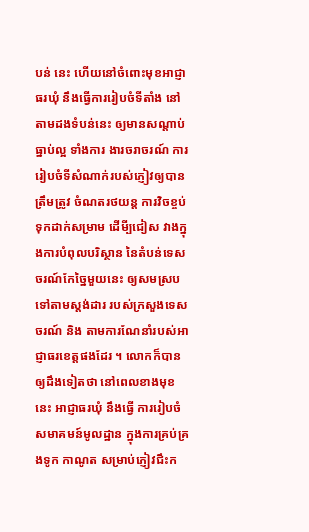បន់ នេះ ហើយនៅចំពោះមុខអាជ្ញាធរឃុំ នឹងធ្វើការរៀបចំទីតាំង នៅតាមដងទំបន់នេះ ឲ្យមានសណ្តាប់ធ្នាប់ល្អ ទាំងការ ងារចរាចរណ៍ ការរៀបចំទីសំណាក់របស់ភ្ញៀវឲ្យបានត្រឹមត្រូវ ចំណតរថយន្ត ការវិចខ្ចប់ទុកដាក់សម្រាម ដើមី្បជៀស វាងក្នុងការបំពុលបរិស្ថាន នៃតំបន់ទេសចរណ៍កែច្នៃមួយនេះ ឲ្យសមស្របទៅតាមស្តង់ដារ របស់ក្រសួងទេសចរណ៍ និង តាមការណែនាំរបស់អាជ្ញាធរខេត្តផងដែរ ។ លោកក៏បានឲ្យដឹងទៀតថា នៅពេលខាងមុខនេះ អាជ្ញាធរឃុំ នឹងធ្វើ ការរៀបចំសមាគមន៍មូលដ្ឋាន ក្នុងការគ្រប់គ្រងទូក កាណូត សម្រាប់ភ្ញៀវជឹះក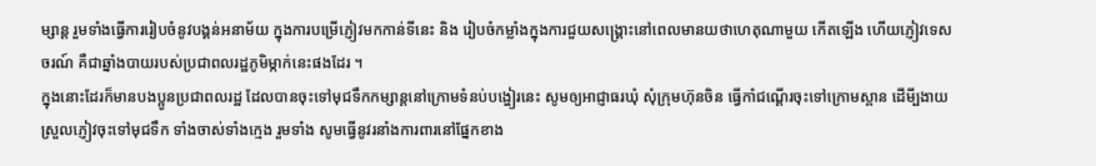ម្សាន្ត រួមទាំងធ្វើការរៀបចំនូវបង្គន់អនាម័យ ក្នុងការបម្រើភ្ញៀវមកកាន់ទីនេះ និង រៀបចំកម្លាំងក្នុងការជួយសង្រ្គោះនៅពេលមានយថាហេតុណាមួយ កើតឡើង ហើយភ្ញៀវទេសចរណ៍ គឺជាឆ្នាំងបាយរបស់ប្រជាពលរដ្ឋភូមិម្កាក់នេះផងដែរ ។
ក្នុងនោះដែរក៏មានបងប្អូនប្រជាពលរដ្ឋ ដែលបានចុះទៅមុជទឹកកម្សាន្តនៅក្រោមទំនប់បង្ហៀរនេះ សូមឲ្យអាជ្ញាធរឃុំ សុំក្រុមហ៊ុនចិន ធ្វើកាំជណ្តើរចុះទៅក្រោមស្ពាន ដើមី្បងាយស្រួលភ្ញៀវចុះទៅមុជទឹក ទាំងចាស់ទាំងក្មេង រួមទាំង សូមធ្វើនូវរនាំងការពារនៅផ្នែកខាង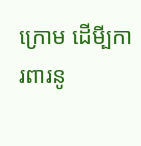ក្រោម ដើមី្បការពារនូ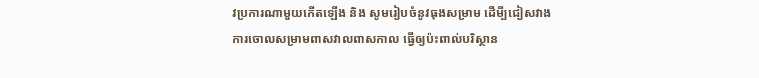វប្រការណាមួយកើតឡើង និង សូមរៀបចំនូវធុងសម្រាម ដើមី្បជៀសវាងការចោលសម្រាមពាសវាលពាសកាល ធ្វើឲ្យប៉ះពាល់បរិស្ថាន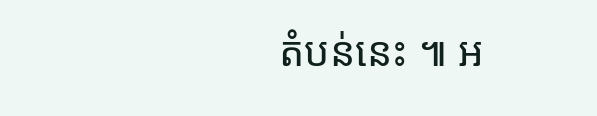តំបន់នេះ ៕ អ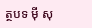ត្ថបទ ម៉ី សុ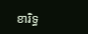ខារិទ្ធ